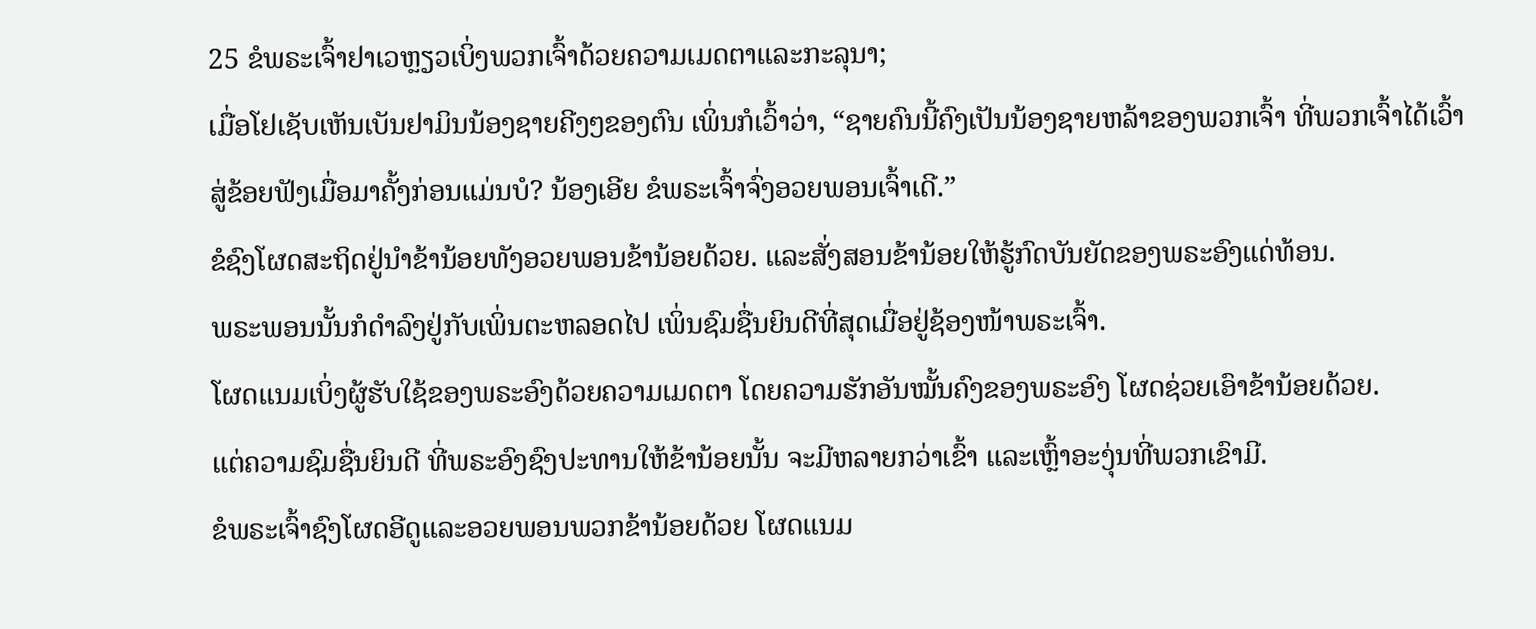25 ຂໍພຣະເຈົ້າຢາເວຫຼຽວເບິ່ງພວກເຈົ້າດ້ວຍຄວາມເມດຕາແລະກະລຸນາ;
ເມື່ອໂຢເຊັບເຫັນເບັນຢາມິນນ້ອງຊາຍຄີງໆຂອງຕົນ ເພິ່ນກໍເວົ້າວ່າ, “ຊາຍຄົນນີ້ຄົງເປັນນ້ອງຊາຍຫລ້າຂອງພວກເຈົ້າ ທີ່ພວກເຈົ້າໄດ້ເວົ້າສູ່ຂ້ອຍຟັງເມື່ອມາຄັ້ງກ່ອນແມ່ນບໍ? ນ້ອງເອີຍ ຂໍພຣະເຈົ້າຈົ່ງອວຍພອນເຈົ້າເດີ.”
ຂໍຊົງໂຜດສະຖິດຢູ່ນຳຂ້ານ້ອຍທັງອວຍພອນຂ້ານ້ອຍດ້ວຍ. ແລະສັ່ງສອນຂ້ານ້ອຍໃຫ້ຮູ້ກົດບັນຍັດຂອງພຣະອົງແດ່ທ້ອນ.
ພຣະພອນນັ້ນກໍດຳລົງຢູ່ກັບເພິ່ນຕະຫລອດໄປ ເພິ່ນຊົມຊື່ນຍິນດີທີ່ສຸດເມື່ອຢູ່ຊ້ອງໜ້າພຣະເຈົ້າ.
ໂຜດແນມເບິ່ງຜູ້ຮັບໃຊ້ຂອງພຣະອົງດ້ວຍຄວາມເມດຕາ ໂດຍຄວາມຮັກອັນໝັ້ນຄົງຂອງພຣະອົງ ໂຜດຊ່ວຍເອົາຂ້ານ້ອຍດ້ວຍ.
ແຕ່ຄວາມຊົມຊື່ນຍິນດີ ທີ່ພຣະອົງຊົງປະທານໃຫ້ຂ້ານ້ອຍນັ້ນ ຈະມີຫລາຍກວ່າເຂົ້າ ແລະເຫຼົ້າອະງຸ່ນທີ່ພວກເຂົາມີ.
ຂໍພຣະເຈົ້າຊົງໂຜດອີດູແລະອວຍພອນພວກຂ້ານ້ອຍດ້ວຍ ໂຜດແນມ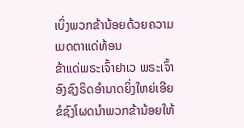ເບິ່ງພວກຂ້ານ້ອຍດ້ວຍຄວາມເມດຕາແດ່ທ້ອນ
ຂ້າແດ່ພຣະເຈົ້າຢາເວ ພຣະເຈົ້າອົງຊົງຣິດອຳນາດຍິ່ງໃຫຍ່ເອີຍ ຂໍຊົງໂຜດນຳພວກຂ້ານ້ອຍໃຫ້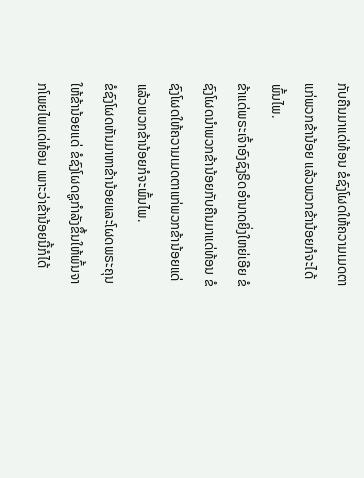ກັບຄືນມາແດ່ທ້ອນ ຂໍຊົງໂຜດໃຫ້ຄວາມເມດຕາແກ່ພວກຂ້ານ້ອຍ ແລ້ວພວກຂ້ານ້ອຍກໍຈະໄດ້ພົ້ນໄພ.
ຂ້າແດ່ພຣະເຈົ້າອົງຊົງຣິດອຳນາດຍິ່ງໃຫຍ່ເອີຍ ຂໍຊົງໂຜດນຳພວກຂ້ານ້ອຍກັບຄືນມາແດ່ທ້ອນ ຂໍຊົງໂຜດໃຫ້ຄວາມເມດຕາແກ່ພວກຂ້ານ້ອຍແດ່ ແລ້ວພວກຂ້ານ້ອຍກໍຈະພົ້ນໄພ.
ຂໍຊົງໂຜດຫັນມາຫາຂ້ານ້ອຍແລະໂຜດພຣະຄຸນໃຫ້ຂ້ານ້ອຍແດ່ ຂໍຊົງໂຜດຊູກຳລັງຂຶ້ນໃຫ້ພົ້ນຈາກໂພຍໄພແດ່ທ້ອນ ເພາະວ່າຂ້ານ້ອຍນີ້ກໍໄດ້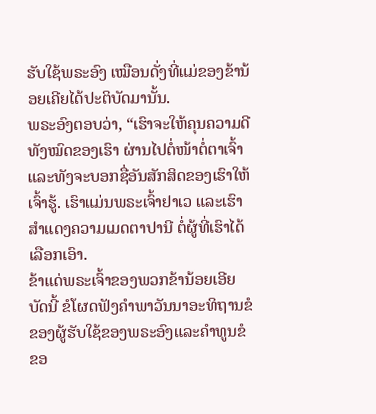ຮັບໃຊ້ພຣະອົງ ເໝືອນດັ່ງທີ່ແມ່ຂອງຂ້ານ້ອຍເຄີຍໄດ້ປະຕິບັດມານັ້ນ.
ພຣະອົງຕອບວ່າ, “ເຮົາຈະໃຫ້ຄຸນຄວາມດີທັງໝົດຂອງເຮົາ ຜ່ານໄປຕໍ່ໜ້າຕໍ່ຕາເຈົ້າ ແລະທັງຈະບອກຊື່ອັນສັກສິດຂອງເຮົາໃຫ້ເຈົ້າຮູ້. ເຮົາແມ່ນພຣະເຈົ້າຢາເວ ແລະເຮົາສຳແດງຄວາມເມດຕາປານີ ຕໍ່ຜູ້ທີ່ເຮົາໄດ້ເລືອກເອົາ.
ຂ້າແດ່ພຣະເຈົ້າຂອງພວກຂ້ານ້ອຍເອີຍ ບັດນີ້ ຂໍໂຜດຟັງຄຳພາວັນນາອະທິຖານຂໍຂອງຜູ້ຮັບໃຊ້ຂອງພຣະອົງແລະຄຳທູນຂໍຂອ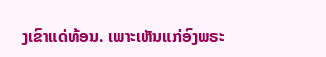ງເຂົາແດ່ທ້ອນ. ເພາະເຫັນແກ່ອົງພຣະ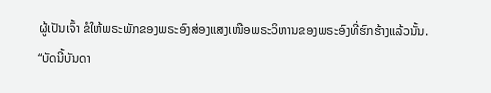ຜູ້ເປັນເຈົ້າ ຂໍໃຫ້ພຣະພັກຂອງພຣະອົງສ່ອງແສງເໜືອພຣະວິຫານຂອງພຣະອົງທີ່ຮົກຮ້າງແລ້ວນັ້ນ.
“ບັດນີ້ບັນດາ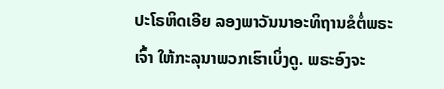ປະໂຣຫິດເອີຍ ລອງພາວັນນາອະທິຖານຂໍຕໍ່ພຣະເຈົ້າ ໃຫ້ກະລຸນາພວກເຮົາເບິ່ງດູ. ພຣະອົງຈະ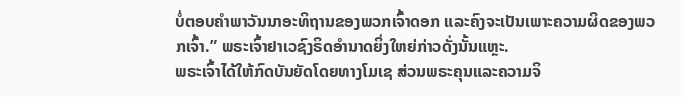ບໍ່ຕອບຄຳພາວັນນາອະທິຖານຂອງພວກເຈົ້າດອກ ແລະຄົງຈະເປັນເພາະຄວາມຜິດຂອງພວກເຈົ້າ.” ພຣະເຈົ້າຢາເວຊົງຣິດອຳນາດຍິ່ງໃຫຍ່ກ່າວດັ່ງນັ້ນແຫຼະ.
ພຣະເຈົ້າໄດ້ໃຫ້ກົດບັນຍັດໂດຍທາງໂມເຊ ສ່ວນພຣະຄຸນແລະຄວາມຈິ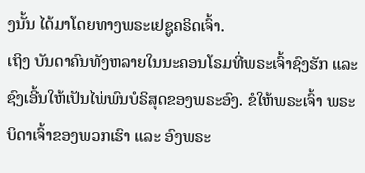ງນັ້ນ ໄດ້ມາໂດຍທາງພຣະເຢຊູຄຣິດເຈົ້າ.
ເຖິງ ບັນດາຄົນທັງຫລາຍໃນນະຄອນໂຣມທີ່ພຣະເຈົ້າຊົງຮັກ ແລະຊົງເອີ້ນໃຫ້ເປັນໄພ່ພົນບໍຣິສຸດຂອງພຣະອົງ. ຂໍໃຫ້ພຣະເຈົ້າ ພຣະບິດາເຈົ້າຂອງພວກເຮົາ ແລະ ອົງພຣະ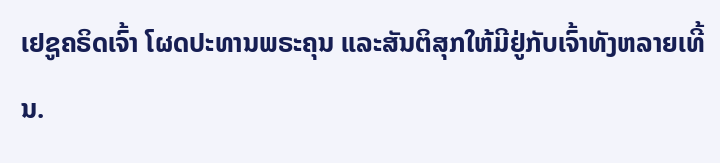ເຢຊູຄຣິດເຈົ້າ ໂຜດປະທານພຣະຄຸນ ແລະສັນຕິສຸກໃຫ້ມີຢູ່ກັບເຈົ້າທັງຫລາຍເທີ້ນ.